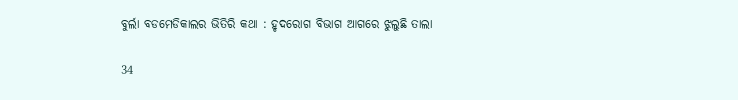ବୁର୍ଲା ବଡମେଡିକାଲର ଭିତିରି କଥା : ହୃଦରୋଗ ବିଭାଗ ଆଗରେ ଝୁଲୁଛି ତାଲା

34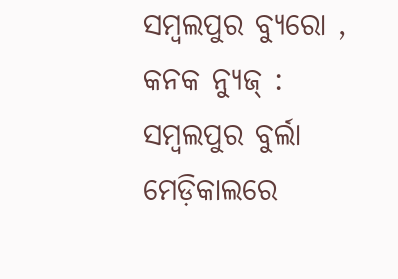ସମ୍ବଲପୁର ବ୍ୟୁରୋ , କନକ ନ୍ୟୁଜ୍ : ସମ୍ବଲପୁର ବୁର୍ଲା ମେଡ଼ିକାଲରେ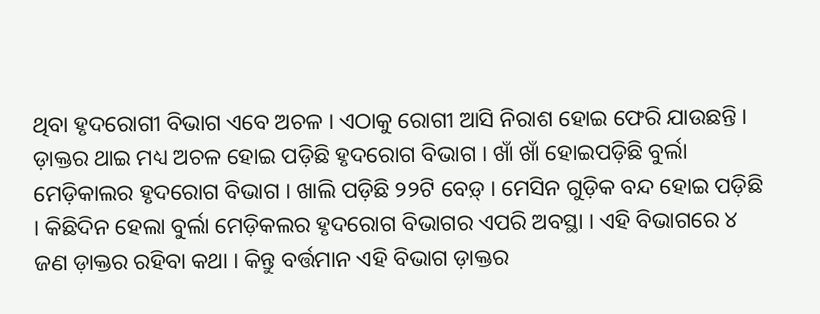ଥିବା ହୃଦରୋଗୀ ବିଭାଗ ଏବେ ଅଚଳ । ଏଠାକୁ ରୋଗୀ ଆସି ନିରାଶ ହୋଇ ଫେରି ଯାଉଛନ୍ତି । ଡ଼ାକ୍ତର ଥାଇ ମଧ୍ୟ ଅଚଳ ହୋଇ ପଡ଼ିଛି ହୃଦରୋଗ ବିଭାଗ । ଖାଁ ଖାଁ ହୋଇପଡ଼ିଛି ବୁର୍ଲା ମେଡ଼ିକାଲର ହୃଦରୋଗ ବିଭାଗ । ଖାଲି ପଡ଼ିଛି ୨୨ଟି ବେଡ଼୍ । ମେସିନ ଗୁଡ଼ିକ ବନ୍ଦ ହୋଇ ପଡ଼ିଛି । କିଛିଦିନ ହେଲା ବୁର୍ଲା ମେଡ଼ିକଲର ହୃଦରୋଗ ବିଭାଗର ଏପରି ଅବସ୍ଥା । ଏହି ବିଭାଗରେ ୪ ଜଣ ଡ଼ାକ୍ତର ରହିବା କଥା । କିନ୍ତୁ ବର୍ତ୍ତମାନ ଏହି ବିଭାଗ ଡ଼ାକ୍ତର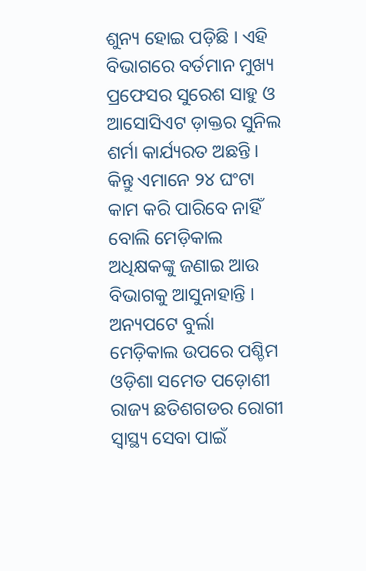ଶୁନ୍ୟ ହୋଇ ପଡ଼ିଛି । ଏହି ବିଭାଗରେ ବର୍ତମାନ ମୁଖ୍ୟ ପ୍ରଫେସର ସୁରେଶ ସାହୁ ଓ ଆସୋସିଏଟ ଡ଼ାକ୍ତର ସୁନିଲ ଶର୍ମା କାର୍ଯ୍ୟରତ ଅଛନ୍ତି । କିନ୍ତୁ ଏମାନେ ୨୪ ଘଂଟା କାମ କରି ପାରିବେ ନାହିଁ ବୋଲି ମେଡ଼ିକାଲ ଅଧିକ୍ଷକଙ୍କୁ ଜଣାଇ ଆଉ ବିଭାଗକୁ ଆସୁନାହାନ୍ତି । ଅନ୍ୟପଟେ ବୁର୍ଲା ମେଡ଼ିକାଲ ଉପରେ ପଶ୍ଚିମ ଓଡ଼ିଶା ସମେତ ପଡ଼ୋଶୀ ରାଜ୍ୟ ଛତିଶଗଡର ରୋଗୀ ସ୍ୱାସ୍ଥ୍ୟ ସେବା ପାଇଁ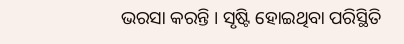ଭରସା କରନ୍ତି । ସୃଷ୍ଟି ହୋଇଥିବା ପରିସ୍ଥିତି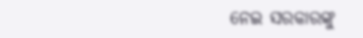ନେଇ ସରକାରଙ୍କୁ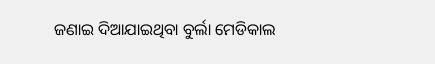ଜଣାଇ ଦିଆଯାଇଥିବା ବୁର୍ଲା ମେଡିକାଲ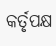କର୍ତୃପକ୍ଷ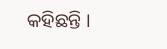କହିଛନ୍ତି ।